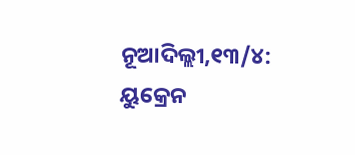ନୂଆଦିଲ୍ଲୀ,୧୩/୪: ୟୁକ୍ରେନ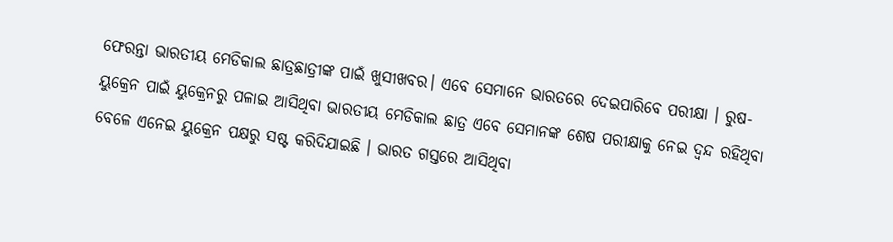ଫେରନ୍ତା ଭାରତୀୟ ମେଡିକାଲ ଛାତ୍ରଛାତ୍ରୀଙ୍କ ପାଇଁ ଖୁସୀଖବର। ଏବେ ସେମାନେ ଭାରତରେ ଦେଇପାରିବେ ପରୀକ୍ଷା । ରୁଷ-ୟୁକ୍ରେନ ପାଇଁ ୟୁକ୍ରେନରୁ ପଳାଇ ଆସିଥିବା ଭାରତୀୟ ମେଡିକାଲ ଛାତ୍ର ଏବେ ସେମାନଙ୍କ ଶେଷ ପରୀକ୍ଷାକୁ ନେଇ ଦ୍ୱନ୍ଦ ରହିଥିବା ବେଳେ ଏନେଇ ୟୁକ୍ରେନ ପକ୍ଷରୁ ସଷ୍ଟ କରିଦିଯାଇଛି । ଭାରତ ଗସ୍ତରେ ଆସିଥିବା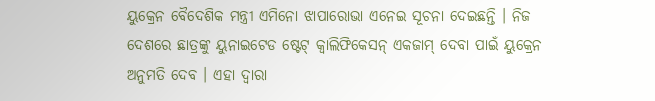ୟୁକ୍ରେନ ବୈଦେଶିକ ମନ୍ତ୍ରୀ ଏମିନୋ ଝାପାରୋଭା ଏନେଇ ସୂଚନା ଦେଇଛନ୍ତି । ନିଜ ଦେଶରେ ଛାତ୍ରଙ୍କୁ ୟୁନାଇଟେଡ ଷ୍ଟେଟ୍ କ୍ୱାଲିଫିକେସନ୍ ଏକଜାମ୍ ଦେବା ପାଇଁ ୟୁକ୍ରେନ ଅନୁମତି ଦେବ । ଏହା ଦ୍ୱାରା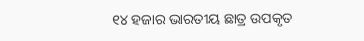୧୪ ହଜାର ଭାରତୀୟ ଛାତ୍ର ଉପକୃତ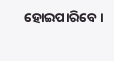ହୋଇପାରିବେ ।